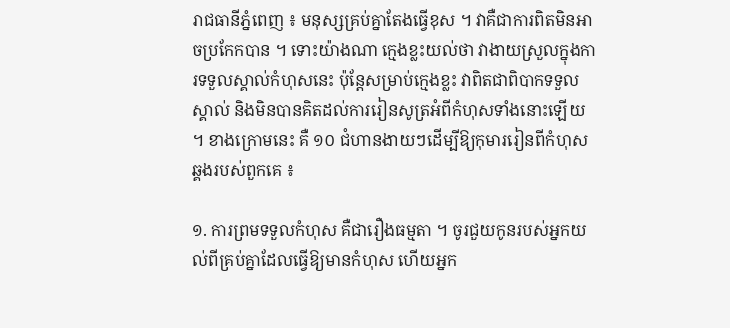រាជធានីភ្នំពេញ ៖ មនុស្សគ្រប់គ្នាតែងធ្វើខុស ។ វាគឺជាការពិតមិនអាចប្រកែកបាន ។ ទោះយ៉ាងណា ក្មេងខ្លះយល់ថា វាងាយស្រួលក្នុងការទទួលស្គាល់កំហុសនេះ ប៉ុន្តែសម្រាប់ក្មេងខ្លះ វាពិតជាពិបាកទទួលស្គាល់ និងមិនបានគិតដល់ការរៀនសូត្រអំពីកំហុសទាំងនោះឡើយ ។ ខាងក្រោមនេះ គឺ ១០ ជំហានងាយៗដើម្បីឱ្យកុមាររៀនពីកំហុសឆ្គងរបស់ពួកគេ ៖

១. ការព្រមទទួលកំហុស គឺជារឿងធម្មតា ។ ចូរជួយកូនរបស់អ្នកយល់ពីគ្រប់គ្នាដែលធ្វើឱ្យមានកំហុស ហើយអ្នក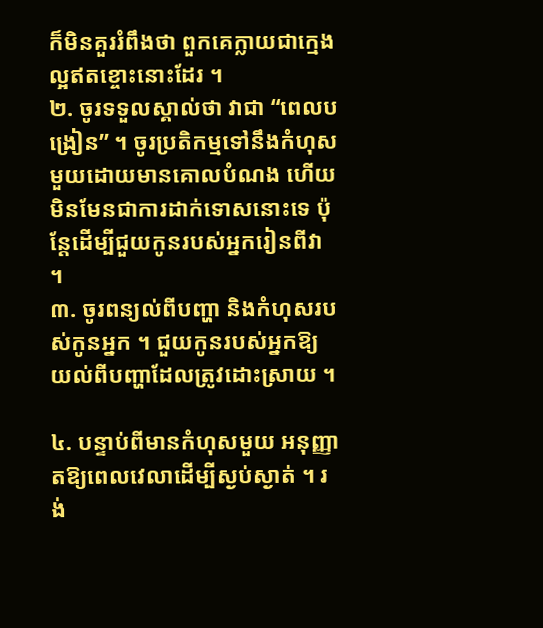ក៏មិនគួររំពឹងថា ពួកគេក្លាយជាក្មេងល្អឥតខ្ចោះនោះដែរ ។
២. ចូរទទួលស្គាល់ថា វាជា “ពេលបង្រៀន” ។ ចូរប្រតិកម្មទៅនឹងកំហុសមួយដោយមានគោលបំណង ហើយមិនមែនជាការដាក់ទោសនោះទេ ប៉ុន្តែដើម្បីជួយកូនរបស់អ្នករៀនពីវា ។
៣. ចូរពន្យល់ពីបញ្ហា និងកំហុសរបស់កូនអ្នក ។ ជួយកូនរបស់អ្នកឱ្យយល់ពីបញ្ហាដែលត្រូវដោះស្រាយ ។

៤. បន្ទាប់ពីមានកំហុសមួយ អនុញ្ញាតឱ្យពេលវេលាដើម្បីស្ងប់ស្ងាត់ ។ រង់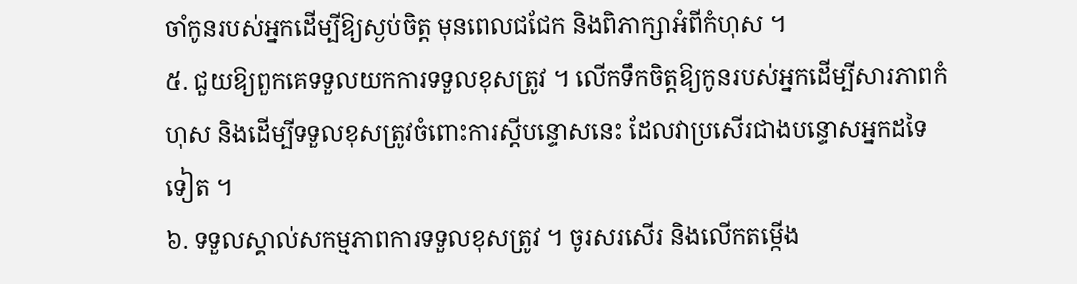ចាំកូនរបស់អ្នកដើម្បីឱ្យស្ងប់ចិត្ដ មុនពេលជជែក និងពិភាក្សាអំពីកំហុស ។
៥. ជួយឱ្យពួកគេទទួលយកការទទួលខុសត្រូវ ។ លើកទឹកចិត្តឱ្យកូនរបស់អ្នកដើម្បីសារភាពកំហុស និងដើម្បីទទួលខុសត្រូវចំពោះការស្តីបន្ទោសនេះ ដែលវាប្រសើរជាងបន្ទោសអ្នកដទៃទៀត ។
៦. ទទួលស្គាល់សកម្មភាពការទទួលខុសត្រូវ ។ ចូរសរសើរ និងលើកតម្កើង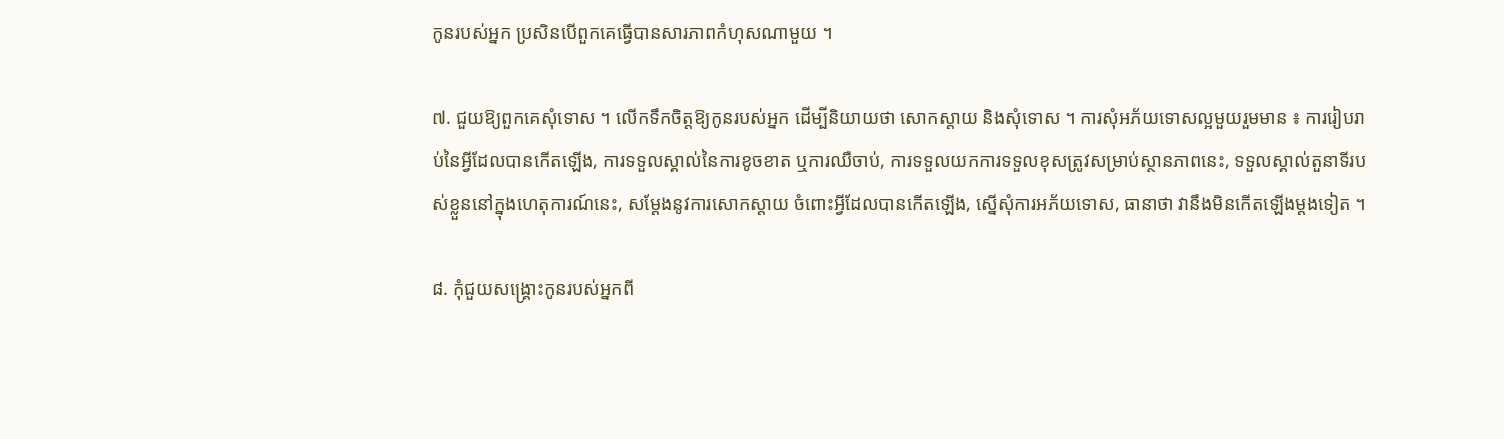កូនរបស់អ្នក ប្រសិនបើពួកគេធ្វើបានសារភាពកំហុសណាមួយ ។

៧. ជួយឱ្យពួកគេសុំទោស ។ លើកទឹកចិត្តឱ្យកូនរបស់អ្នក ដើម្បីនិយាយថា សោកស្តាយ និងសុំទោស ។ ការសុំអភ័យទោសល្អមួយរួមមាន ៖ ការរៀបរាប់នៃអ្វីដែលបានកើតឡើង, ការទទួលស្គាល់នៃការខូចខាត ឬការឈឺចាប់, ការទទួលយកការទទួលខុសត្រូវសម្រាប់ស្ថានភាពនេះ, ទទួលស្គាល់តួនាទីរបស់ខ្លួននៅក្នុងហេតុការណ៍នេះ, សម្តែងនូវការសោកស្តាយ ចំពោះអ្វីដែលបានកើតឡើង, ស្នើសុំការអភ័យទោស, ធានាថា វានឹងមិនកើតឡើងម្តងទៀត ។

៨. កុំជួយសង្គ្រោះកូនរបស់អ្នកពី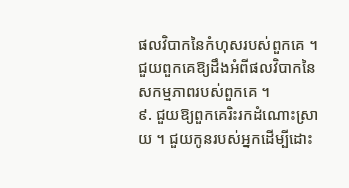ផលវិបាកនៃកំហុសរបស់ពួកគេ ។ ជួយពួកគេឱ្យដឹងអំពីផលវិបាកនៃសកម្មភាពរបស់ពួកគេ ។
៩. ជួយឱ្យពួកគេរិះរកដំណោះស្រាយ ។ ជួយកូនរបស់អ្នកដើម្បីដោះ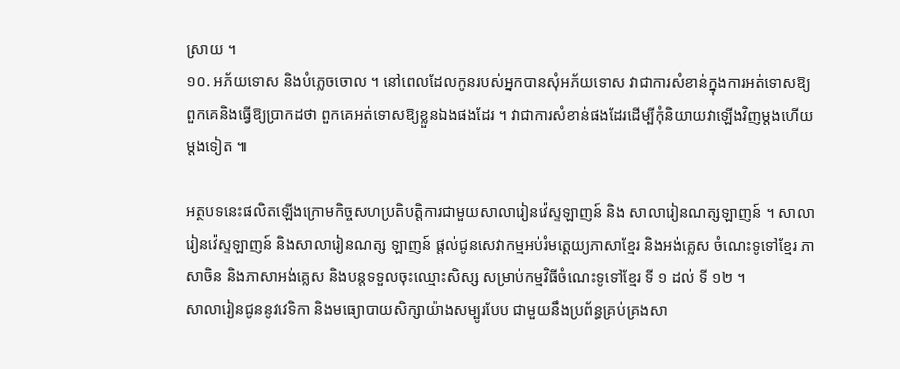ស្រាយ ។
១០. អភ័យទោស និងបំភ្លេចចោល ។ នៅពេលដែលកូនរបស់អ្នកបានសុំអភ័យទោស វាជាការសំខាន់ក្នុងការអត់ទោសឱ្យពួកគេនិងធ្វើឱ្យប្រាកដថា ពួកគេអត់ទោសឱ្យខ្លួនឯងផងដែរ ។ វាជាការសំខាន់ផងដែរដើម្បីកុំនិយាយវាឡើងវិញម្តងហើយ ម្តងទៀត ៕

អត្ថបទនេះផលិតឡើងក្រោមកិច្ចសហប្រតិបត្តិការជាមួយសាលារៀនវ៉េស្ទឡាញន៍ និង សាលារៀនណត្សឡាញន៍ ។ សាលារៀនវ៉េស្ទឡាញន៍ និងសាលារៀនណត្ស ឡាញន៍ ផ្តល់ជូនសេវាកម្មអប់រំមត្តេយ្យភាសាខែ្មរ និងអង់គ្លេស ចំណេះទូទៅខ្មែរ ភាសាចិន និងភាសាអង់គ្លេស និងបន្តទទួលចុះឈ្មោះសិស្ស សម្រាប់កម្មវិធីចំណេះទូទៅខ្មែរ ទី ១ ដល់ ទី ១២ ។
សាលារៀនជូននូវវេទិកា និងមធ្យោបាយសិក្សាយ៉ាងសម្បូរបែប ជាមួយនឹងប្រព័ន្ធគ្រប់គ្រងសា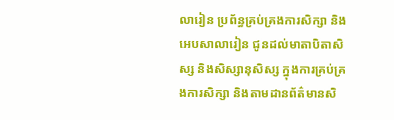លារៀន ប្រព័ន្ធគ្រប់គ្រងការសិក្សា និងអេបសាលារៀន ជូនដល់មាតាបិតាសិស្ស និងសិស្សានុសិស្ស ក្នុងការគ្រប់គ្រងការសិក្សា និងតាមដានព័ត៌មានសិ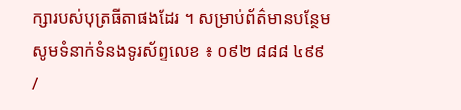ក្សារបស់បុត្រធីតាផងដែរ ។ សម្រាប់ព័ត៌មានបន្ថែម សូមទំនាក់ទំនងទូរស័ព្ទលេខ ៖ ០៩២ ៨៨៨ ៤៩៩ /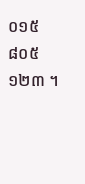០១៥ ៨០៥ ១២៣ ។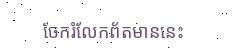ចែករំលែកព័តមាននេះ